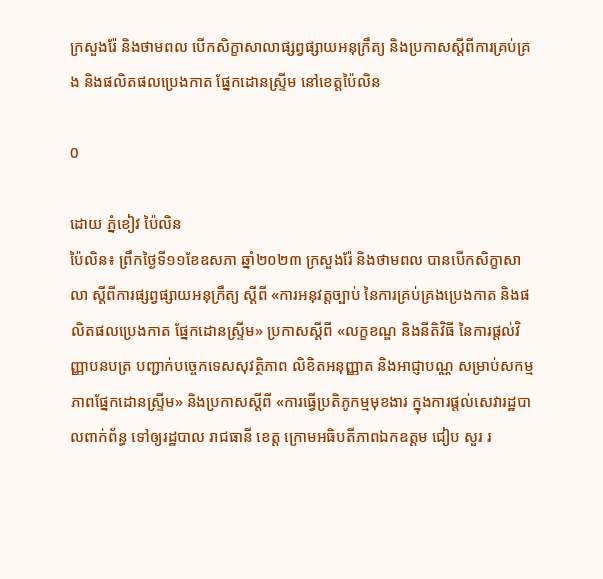ក្រសួងរ៉ែ និងថាមពល បើកសិក្ខាសាលាផ្សព្វផ្សាយអនុក្រឹត្យ និងប្រកាសស្តីពីការគ្រប់គ្រង និងផលិតផលប្រេងកាត ផ្នែកដោនស្ទ្រីម នៅខេត្តប៉ៃលិន

0

ដោយ ភ្នំខៀវ ប៉ៃលិន
ប៉ៃលិន៖ ព្រឹកថ្ងៃទី១១ខែឧសភា ឆ្នាំ២០២៣ ក្រសួងរ៉ែ និងថាមពល បានបើកសិក្ខាសាលា ស្តីពីការផ្សព្វផ្សាយអនុក្រឹត្យ ស្តីពី «ការអនុវត្តច្បាប់ នៃការគ្រប់គ្រងប្រេងកាត និងផលិតផលប្រេងកាត ផ្នែកដោនស្ទ្រីម» ប្រកាសស្តីពី «លក្ខខណ្ឌ និងនីតិវិធី នៃការផ្តល់វិញ្ញាបនបត្រ បញ្ជាក់បច្ចេកទេសសុវត្ថិភាព លិខិតអនុញ្ញាត និងអាជ្ញាបណ្ណ សម្រាប់សកម្មភាពផ្នែកដោនស្ទ្រីម» និងប្រកាសស្តីពី «ការធ្វើប្រតិភូកម្មមុខងារ ក្នុងការផ្តល់សេវារដ្ឋបាលពាក់ព័ន្ធ ទៅឲ្យរដ្ឋបាល រាជធានី ខេត្ត ក្រោមអធិបតីភាពឯកឧត្តម ជៀប សួរ រ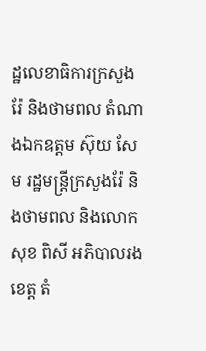ដ្ឋលេខាធិការក្រសួងរ៉ែ និងថាមពល តំណាងឯកឧត្តម ស៊ុយ សែម រដ្ឋមន្ត្រីក្រសួងរ៉ែ និងថាមពល និងលោក សុខ ពិសី អភិបាលរងខេត្ត តំ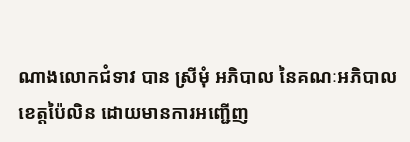ណាងលោកជំទាវ បាន ស្រីមុំ អភិបាល នៃគណៈអភិបាលខេត្តប៉ៃលិន ដោយមានការអញ្ជើញ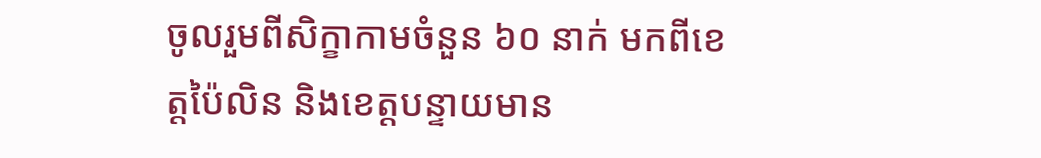ចូលរួមពីសិក្ខាកាមចំនួន ៦០ នាក់ មកពីខេត្តប៉ៃលិន និងខេត្តបន្ទាយមាន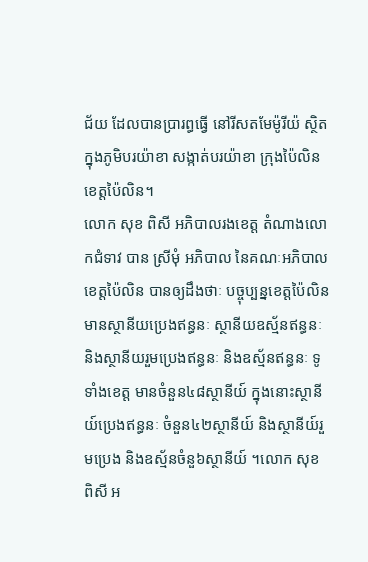ជ័យ ដែលបានប្រារព្ធធ្វើ នៅរីសតមែម៉ូរីយ៉ ស្ថិតក្នុងភូមិបរយ៉ាខា សង្កាត់បរយ៉ាខា ក្រុងប៉ៃលិន ខេត្តប៉ៃលិន។
លោក សុខ ពិសី អភិបាលរងខេត្ត តំណាងលោកជំទាវ បាន ស្រីមុំ អភិបាល នៃគណៈអភិបាលខេត្តប៉ៃលិន បានឲ្យដឹងថាៈ បច្ចុប្បន្នខេត្តប៉ៃលិន មានស្ថានីយប្រេងឥន្ធនៈ ស្ថានីយឧស្ម័នឥន្ធនៈ និងស្ថានីយរួមប្រេងឥន្ធនៈ និងឧស្ម័នឥន្ធនៈ ទូទាំងខេត្ត មានចំនួន៤៨ស្ថានីយ៍ ក្នុងនោះស្ថានីយ៍ប្រេងឥន្ធនៈ ចំនួន៤២ស្ថានីយ៍ និងស្ថានីយ៍រួមប្រេង និងឧស្ម័នចំនួ៦ស្ថានីយ៍ ។លោក សុខ ពិសី អ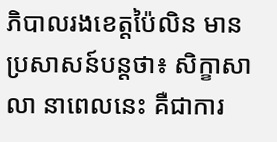ភិបាលរងខេត្តប៉ៃលិន មានប្រសាសន៍បន្តថា៖ សិក្ខាសាលា នាពេលនេះ គឺជាការ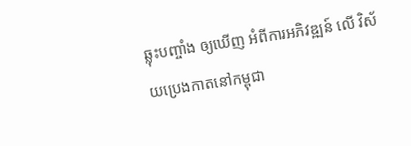ឆ្លុះបញ្ចាំង ឲ្យឃើញ អំពីការអភិវឌ្ឍន៍ លើ វិស័យប្រេងកាតនៅកម្ពុជា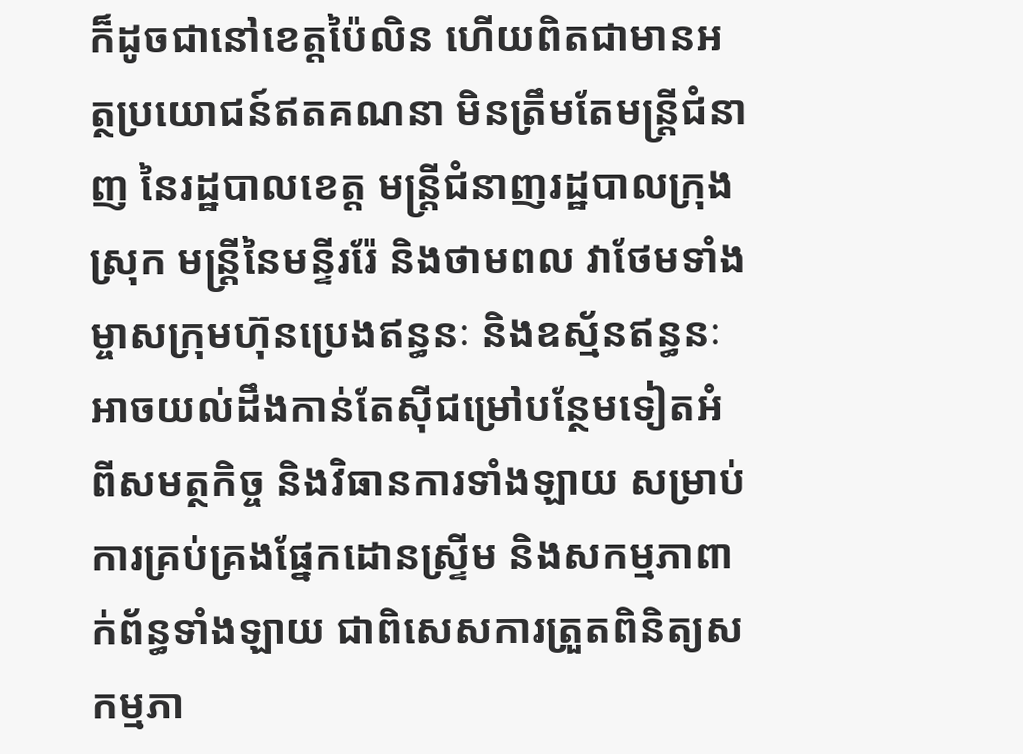ក៏ដូចជានៅខេត្តប៉ៃលិន ហើយពិតជាមានអត្ថប្រយោជន៍ឥតគណនា មិនត្រឹមតែមន្ត្រីជំនាញ នៃរដ្ឋបាលខេត្ត មន្ត្រីជំនាញរដ្ឋបាលក្រុង ស្រុក មន្ត្រីនៃមន្ទីររ៉ែ និងថាមពល វាថែមទាំងម្ចាសក្រុមហ៊ុនប្រេងឥន្ធនៈ និងឧស្ម័នឥន្ធនៈ អាចយល់ដឹងកាន់តែស៊ីជម្រៅបន្ថែមទៀតអំពីសមត្ថកិច្ច និងវិធានការទាំងឡាយ សម្រាប់ការគ្រប់គ្រងផ្នែកដោនស្ទ្រីម និងសកម្មភាពាក់ព័ន្ធទាំងឡាយ ជាពិសេសការត្រួតពិនិត្យសកម្មភា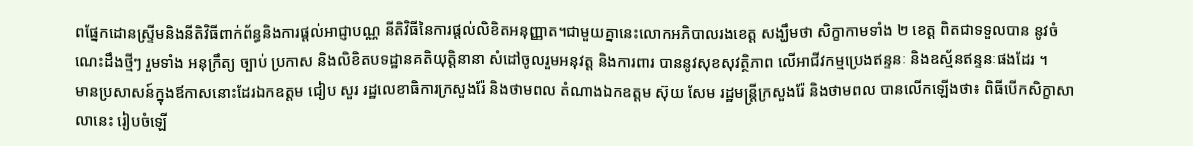ពផ្នែកដោនស្ទ្រីមនិងនីតិវិធីពាក់ព័ន្ធនិងការផ្តល់អាជ្ញាបណ្ណ នីតិវិធីនៃការផ្តល់លិខិតអនុញ្ញាត។ជាមួយគ្នានេះលោកអភិបាលរងខេត្ត សង្ឃឹមថា សិក្ខាកាមទាំង ២ ខេត្ត ពិតជាទទួលបាន នូវចំណេះដឹងថ្មីៗ រួមទាំង អនុក្រឹត្យ ច្បាប់ ប្រកាស និងលិខិតបទដ្ឋានគតិយុត្តិនានា សំដៅចូលរួមអនុវត្ត និងការពារ បាននូវសុខសុវត្ថិភាព លើអាជីវកម្មប្រេងឥន្ទនៈ និងឧស្ម័នឥន្ទនៈផងដែរ ។
មានប្រសាសន៍ក្នុងឪកាសនោះដែរឯកឧត្តម ជៀប សួរ រដ្ឋលេខាធិការក្រសួងរ៉ែ និងថាមពល តំណាងឯកឧត្តម ស៊ុយ សែម រដ្ឋមន្ត្រីក្រសួងរ៉ែ និងថាមពល បានលើកឡើងថា៖ ពិធីបើកសិក្ខាសាលានេះ រៀបចំឡើ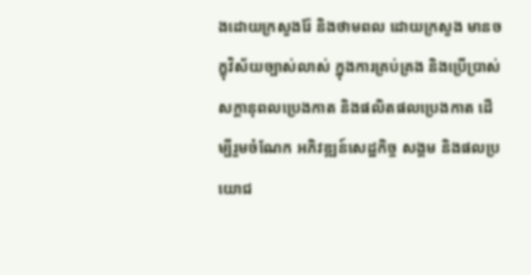ងដោយក្រសួងរ៉ែ និងថាមពល ដោយក្រសួង មានចក្ខុវិស័យច្បាស់លាស់ ក្នុងការគ្រប់គ្រង និងប្រើប្រាស់ សក្តានុពលប្រេងកាត និងផលិតផលប្រេងកាត ដើម្បីរួមចំណែក អភិវឌ្ឍន៍សេដ្ឋកិច្ច សង្គម និងផលប្រយោជ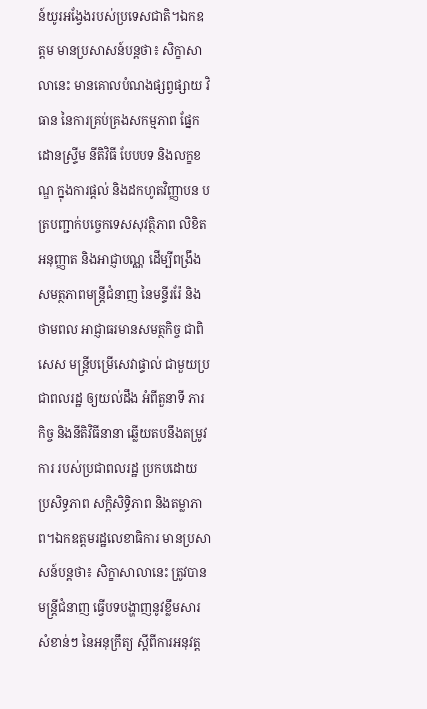ន៍យូរអង្វែងរបស់ប្រទេសជាតិ។ឯកឧត្តម មានប្រសាសន៍បន្តថា៖ សិក្ខាសាលានេះ មានគោលបំណងផ្សព្វផ្សាយ វិធាន នៃការគ្រប់គ្រងសកម្មភាព ផ្នែកដោនស្ទ្រីម នីតិវិធី បែបបទ និងលក្ខខណ្ឌ ក្នុងការផ្តល់ និងដកហូតវិញ្ញាបន បត្របញ្ជាក់បច្ចេកទេសសុវត្ថិភាព លិខិតអនុញ្ញាត និងអាជ្ញាបណ្ណ ដើម្បីពង្រឹង សមត្ថភាពមន្ត្រីជំនាញ នៃមន្ទីររ៉ែ និងថាមពល អាជ្ញាធរមានសមត្ថកិច្ច ជាពិសេស មន្ត្រីបម្រើសេវាផ្ទាល់ ជាមួយប្រជាពលរដ្ឋ ឲ្យយល់ដឹង អំពីតួនាទី ភារកិច្ច និងនីតិវិធីនានា ឆ្លើយតបនឹងតម្រូវការ របស់ប្រជាពលរដ្ឋ ប្រកបដោយ ប្រសិទ្ធភាព សក្តិសិទ្ធិភាព និងតម្លាភាព។ឯកឧត្តមរដ្ឋលេខាធិការ មានប្រសាសន៍បន្តថា៖ សិក្ខាសាលានេះ ត្រូវបានមន្ត្រីជំនាញ ធ្វើបទបង្ហាញនូវខ្លឹមសារសំខាន់ៗ នៃអនុក្រឹត្យ ស្តីពីការអនុវត្ត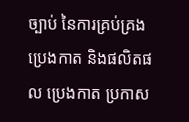ច្បាប់ នៃការគ្រប់គ្រងប្រេងកាត និងផលិតផល ប្រេងកាត ប្រកាស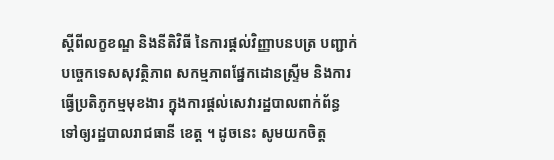ស្តីពីលក្ខខណ្ឌ និងនីតិវិធី នៃការផ្តល់វិញ្ញាបនបត្រ បញ្ជាក់ បច្ចេកទេសសុវត្ថិភាព សកម្មភាពផ្នែកដោនស្ទ្រីម និងការធ្វើប្រតិភូកម្មមុខងារ ក្នុងការផ្តល់សេវារដ្ឋបាលពាក់ព័ន្ធ ទៅឲ្យរដ្ឋបាលរាជធានី ខេត្ត ។ ដូចនេះ សូមយកចិត្ត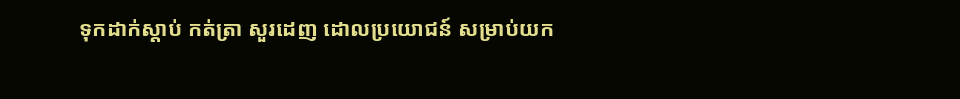ទុកដាក់ស្តាប់ កត់ត្រា សួរដេញ ដោលប្រយោជន៍ សម្រាប់យក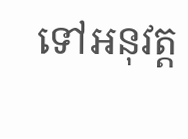ទៅអនុវត្ត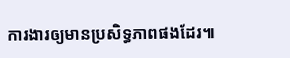ការងារឲ្យមានប្រសិទ្ធភាពផងដែរ៕